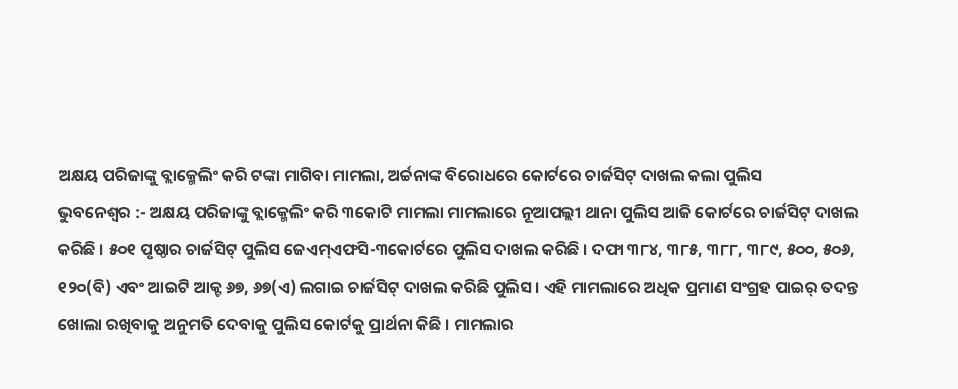ଅକ୍ଷୟ ପରିଜାଙ୍କୁ ବ୍ଲାକ୍ମେଲିଂ କରି ଟଙ୍କା ମାଗିବା ମାମଲା, ଅର୍ଚ୍ଚନାଙ୍କ ବିରୋଧରେ କୋର୍ଟରେ ଚାର୍ଜସିଟ୍ ଦାଖଲ କଲା ପୁଲିସ
ଭୁବନେଶ୍ୱର :- ଅକ୍ଷୟ ପରିଜାଙ୍କୁ ବ୍ଲାକ୍ମେଲିଂ କରି ୩କୋଟି ମାମଲା ମାମଲାରେ ନୂଆପଲ୍ଲୀ ଥାନା ପୁଲିସ ଆଜି କୋର୍ଟରେ ଚାର୍ଜସିଟ୍ ଦାଖଲ କରିଛି । ୫୦୧ ପୃଷ୍ଠାର ଚାର୍ଜସିଟ୍ ପୁଲିସ ଜେଏମ୍ଏଫସି-୩କୋର୍ଟରେ ପୁଲିସ ଦାଖଲ କରିଛି । ଦଫା ୩୮୪, ୩୮୫, ୩୮୮, ୩୮୯, ୫୦୦, ୫୦୬, ୧୨୦(ବି) ଏବଂ ଆଇଟି ଆକ୍ଟ ୬୭, ୬୭(ଏ) ଲଗାଇ ଚାର୍ଜସିଟ୍ ଦାଖଲ କରିଛି ପୁଲିସ । ଏହି ମାମଲାରେ ଅଧିକ ପ୍ରମାଣ ସଂଗ୍ରହ ପାଇର୍ ତଦନ୍ତ ଖୋଲା ରଖିବାକୁ ଅନୁମତି ଦେବାକୁ ପୁଲିସ କୋର୍ଟକୁ ପ୍ରାର୍ଥନା କିଛି । ମାମଲାର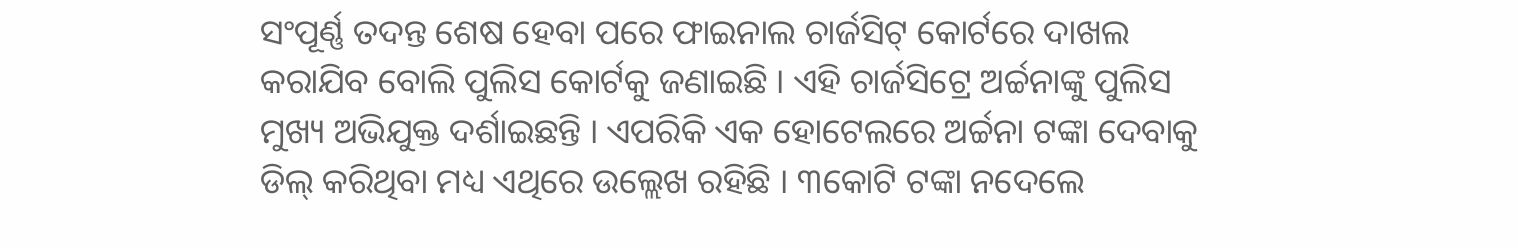ସଂପୂର୍ଣ୍ଣ ତଦନ୍ତ ଶେଷ ହେବା ପରେ ଫାଇନାଲ ଚାର୍ଜସିଟ୍ କୋର୍ଟରେ ଦାଖଲ କରାଯିବ ବୋଲି ପୁଲିସ କୋର୍ଟକୁ ଜଣାଇଛି । ଏହି ଚାର୍ଜସିଟ୍ରେ ଅର୍ଚ୍ଚନାଙ୍କୁ ପୁଲିସ ମୁଖ୍ୟ ଅଭିଯୁକ୍ତ ଦର୍ଶାଇଛନ୍ତି । ଏପରିକି ଏକ ହୋଟେଲରେ ଅର୍ଚ୍ଚନା ଟଙ୍କା ଦେବାକୁ ଡିଲ୍ କରିଥିବା ମଧ୍ୟ ଏଥିରେ ଉଲ୍ଲେଖ ରହିଛି । ୩କୋଟି ଟଙ୍କା ନଦେଲେ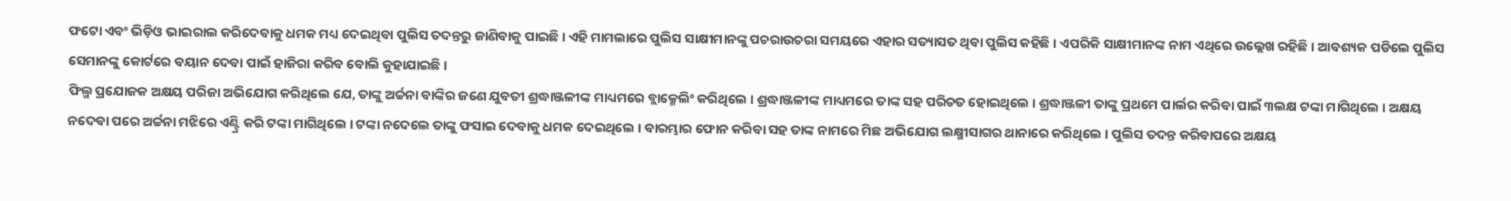ଫଟୋ ଏବଂ ଭିଡ଼ିଓ ଭାଇରାଲ କରିଦେବାକୁ ଧମକ ମଧ୍ୟ ଦେଇଥିବା ପୁଲିସ ତଦନ୍ତରୁ ଜାଣିବାକୁ ପାଇଛି । ଏହି ମାମଲାରେ ପୁଲିସ ସାକ୍ଷୀମାନଙ୍କୁ ପଚରାଉଚରା ସମୟରେ ଏହାର ସତ୍ୟାସତ ଥିବା ପୁଲିସ କହିଛି । ଏପରିକି ସାକ୍ଷୀମାନଙ୍କ ନାମ ଏଥିରେ ଉଲ୍ଲେଖ ରହିଛି । ଆବଶ୍ୟକ ପଡିଲେ ପୁଲିସ ସେମାନଙ୍କୁ କୋର୍ଟରେ ବୟାନ ଦେବା ପାଇଁ ହାଜିରା କରିବ ବୋଲି କୁହାଯାଇଛି ।
ଫିଲ୍ମ ପ୍ରଯୋଜକ ଅକ୍ଷୟ ପରିଜା ଅଭିଯୋଗ କରିଥିଲେ ଯେ, ତାଙ୍କୁ ଅର୍ଚ୍ଚନା ବାଙ୍କିର ଜଣେ ଯୁବତୀ ଶ୍ରଦ୍ଧାଞ୍ଜଳୀଙ୍କ ମାଧ୍ୟମରେ ବ୍ଲାକ୍ମେଲିଂ କରିଥିଲେ । ଶ୍ରଦ୍ଧାଞ୍ଜଳୀଙ୍କ ମାଧ୍ୟମରେ ତାଙ୍କ ସହ ପରିଚତ ହୋଇଥିଲେ । ଶ୍ରଦ୍ଧାଞ୍ଜଳୀ ତାଙ୍କୁ ପ୍ରଥମେ ପାର୍ଲର କରିବା ପାଇଁ ୩ଲକ୍ଷ ଟଙ୍କା ମାଗିଥିଲେ । ଅକ୍ଷୟ ନଦେବା ପରେ ଅର୍ଚ୍ଚନା ମଝିରେ ଏଣ୍ଟ୍ରି କରି ଟଙ୍କା ମାଗିଥିଲେ । ଟଙ୍କା ନଦେଲେ ତାଙ୍କୁ ଫସାଇ ଦେବାକୁ ଧମକ ଦେଇଥିଲେ । ବାରମ୍ଭାର ଫୋନ କରିବା ସହ ତାଙ୍କ ନାମରେ ମିଛ ଅଭିଯୋଗ ଲକ୍ଷ୍ମୀସାଗର ଥାନାରେ କରିଥିଲେ । ପୁଲିସ ତଦନ୍ତ କରିବାପରେ ଅକ୍ଷୟ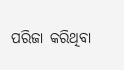ପରିଜା କରିଥିବା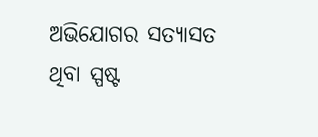ଅଭିଯୋଗର ସତ୍ୟାସତ ଥିବା ସ୍ପଷ୍ଟ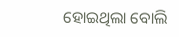ହୋଇଥିଲା ବୋଲି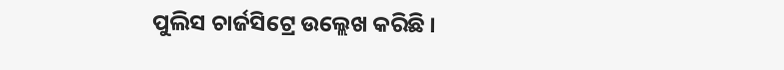ପୁଲିସ ଚାର୍ଜସିଟ୍ରେ ଉଲ୍ଲେଖ କରିଛି ।